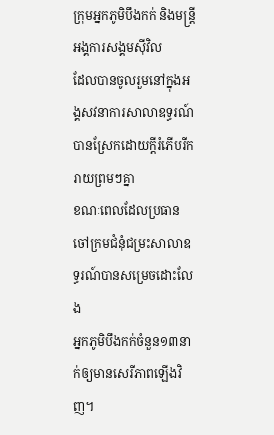ក្រុមអ្នកភូមិបឹងកក់ និងមន្ត្រីអង្គការសង្គមស៊ីវិល
ដែលបានចូលរួមនៅក្នុងអង្គសវនាការសាលាឧទ្ធរណ៍
បានស្រែកដោយក្តីរំភើបរីករាយព្រមៗគ្នា
ខណៈពេលដែលប្រធានចៅក្រមជំនុំជម្រះសាលាឧទ្ធរណ៍បានសម្រេចដោះលែង
អ្នកភូមិបឹងកក់ចំនួន១៣នាក់ឲ្យមានសេរីភាពឡើងវិញ។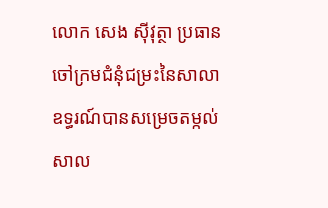លោក សេង ស៊ីវុត្ថា ប្រធានចៅក្រមជំនុំជម្រះនៃសាលាឧទ្ធរណ៍បានសម្រេចតម្កល់សាល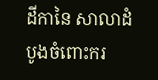ដីកានៃ សាលាដំបូងចំពោះករ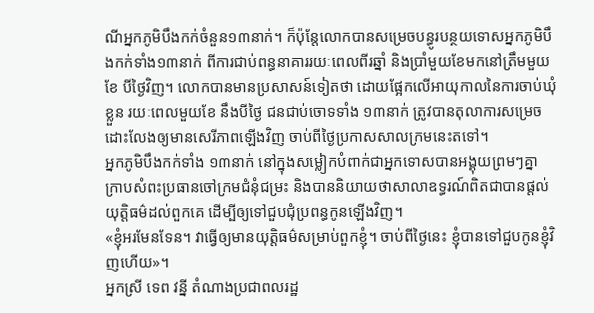ណីអ្នកភូមិបឹងកក់ចំនួន១៣នាក់។ ក៏ប៉ុន្តែលោកបានសម្រេចបន្ធូរបន្ថយទោសអ្នកភូមិបឹងកក់ទាំង១៣នាក់ ពីការជាប់ពន្ធនាគាររយៈពេលពីរឆ្នាំ និងប្រាំមួយខែមកនៅត្រឹមមួយខែ បីថ្ងៃវិញ។ លោកបានមានប្រសាសន៍ទៀតថា ដោយផ្អែកលើអាយុកាលនៃការចាប់ឃុំខ្លួន រយៈពេលមួយខែ នឹងបីថ្ងៃ ជនជាប់ចោទទាំង ១៣នាក់ ត្រូវបានតុលាការសម្រេចដោះលែងឲ្យមានសេរីភាពឡើងវិញ ចាប់ពីថ្ងៃប្រកាសសាលក្រមនេះតទៅ។
អ្នកភូមិបឹងកក់ទាំង ១៣នាក់ នៅក្នុងសម្លៀកបំពាក់ជាអ្នកទោសបានអង្គុយព្រមៗគ្នា ក្រាបសំពះប្រធានចៅក្រមជំនុំជម្រះ និងបាននិយាយថាសាលាឧទ្ធរណ៍ពិតជាបានផ្តល់យុត្តិធម៌ដល់ពួកគេ ដើម្បីឲ្យទៅជួបជុំប្រពន្ធកូនឡើងវិញ។
«ខ្ញុំអរមែនទែន។ វាធ្វើឲ្យមានយុត្តិធម៌សម្រាប់ពួកខ្ញុំ។ ចាប់ពីថ្ងៃនេះ ខ្ញុំបានទៅជួបកូនខ្ញុំវិញហើយ»។
អ្នកស្រី ទេព វន្នី តំណាងប្រជាពលរដ្ឋ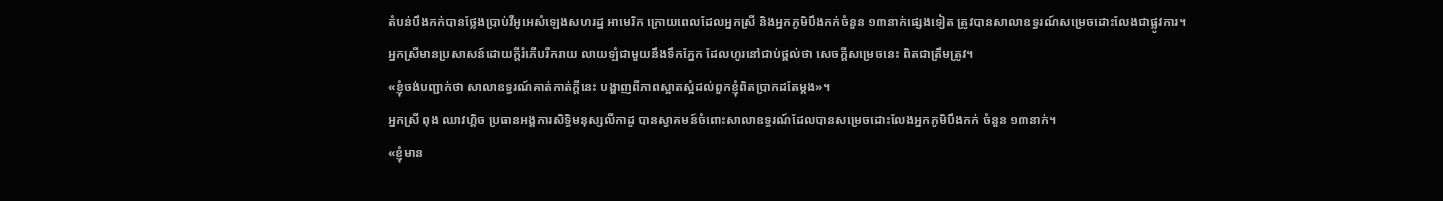តំបន់បឹងកក់បានថ្លែងប្រាប់វីអូអេសំឡេងសហរដ្ឋ អាមេរិក ក្រោយពេលដែលអ្នកស្រី និងអ្នកភូមិបឹងកក់ចំនួន ១៣នាក់ផ្សេងទៀត ត្រូវបានសាលាឧទ្ធរណ៍សម្រេចដោះលែងជាផ្លូវការ។
អ្នកស្រីមានប្រសាសន៍ដោយក្តីរំភើបរីករាយ លាយឡំជាមួយនឹងទឹកភ្នែក ដែលហូរនៅជាប់ថ្ពល់ថា សេចក្តីសម្រេចនេះ ពិតជាត្រឹមត្រូវ។
«ខ្ញុំចង់បញ្ជាក់ថា សាលាឧទ្ធរណ៍គាត់កាត់ក្តីនេះ បង្ហាញពីភាពស្អាតស្អំដល់ពួកខ្ញុំពិតប្រាកដតែម្តង»។
អ្នកស្រី ពុង ឈាវហ្គិច ប្រធានអង្គការសិទ្ធិមនុស្សលីកាដូ បានស្វាគមន៍ចំពោះសាលាឧទ្ធរណ៍ដែលបានសម្រេចដោះលែងអ្នកភូមិបឹងកក់ ចំនួន ១៣នាក់។
«ខ្ញុំមាន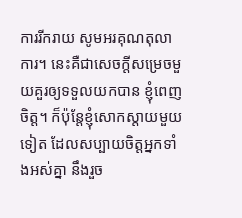ការរីករាយ សូមអរគុណតុលាការ។ នេះគឺជាសេចក្តីសម្រេចមួយគួរឲ្យទទួលយកបាន ខ្ញុំពេញចិត្ត។ ក៏ប៉ុន្តែខ្ញុំសោកស្តាយមួយទៀត ដែលសប្បាយចិត្តអ្នកទាំងអស់គ្នា នឹងរួច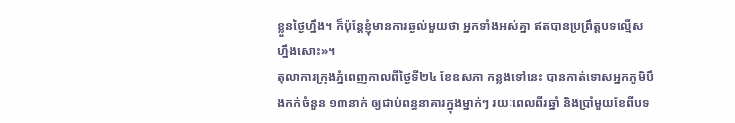ខ្លួនថ្ងៃហ្នឹង។ ក៏ប៉ុន្តែខ្ញុំមានការឆ្ងល់មួយថា អ្នកទាំងអស់គ្នា ឥតបានប្រព្រឹត្តបទល្មើសហ្នឹងសោះ»។
តុលាការក្រុងភ្នំពេញកាលពីថ្ងៃទី២៤ ខែឧសភា កន្លងទៅនេះ បានកាត់ទោសអ្នកភូមិបឹងកក់ចំនួន ១៣នាក់ ឲ្យជាប់ពន្ធនាគារក្នុងម្នាក់ៗ រយៈពេលពីរឆ្នាំ និងប្រាំមួយខែពីបទ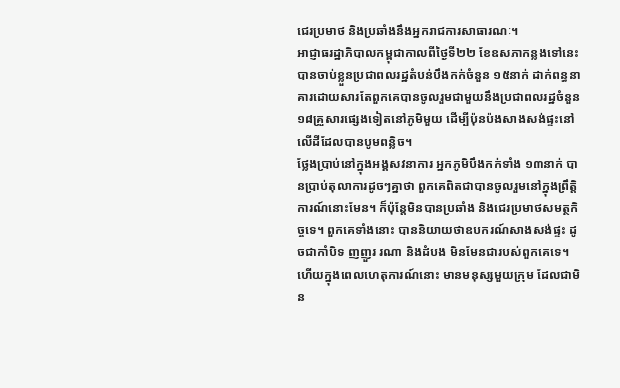ជេរប្រមាថ និងប្រឆាំងនឹងអ្នករាជការសាធារណៈ។
អាជ្ញាធរដ្ឋាភិបាលកម្ពុជាកាលពីថ្ងៃទី២២ ខែឧសភាកន្លងទៅនេះ បានចាប់ខ្លួនប្រជាពលរដ្ឋតំបន់បឹងកក់ចំនួន ១៥នាក់ ដាក់ពន្ធនាគារដោយសារតែពួកគេបានចូលរួមជាមួយនឹងប្រជាពលរដ្ឋចំនួន ១៨គ្រួសារផ្សេងទៀតនៅភូមិមួយ ដើម្បីប៉ុនប៉ងសាងសង់ផ្ទះនៅលើដីដែលបានបូមពន្លិច។
ថ្លែងប្រាប់នៅក្នុងអង្គសវនាការ អ្នកភូមិបឹងកក់ទាំង ១៣នាក់ បានប្រាប់តុលាការដូចៗគ្នាថា ពួកគេពិតជាបានចូលរួមនៅក្នុងព្រឹត្តិការណ៍នោះមែន។ ក៏ប៉ុន្តែមិនបានប្រឆាំង និងជេរប្រមាថសមត្ថកិច្ចទេ។ ពួកគេទាំងនោះ បាននិយាយថាឧបករណ៍សាងសង់ផ្ទះ ដូចជាកាំបិទ ញញួរ រណា និងដំបង មិនមែនជារបស់ពួកគេទេ។ ហើយក្នុងពេលហេតុការណ៍នោះ មានមនុស្សមួយក្រុម ដែលជាមិន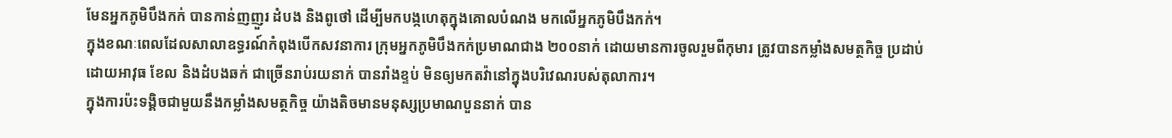មែនអ្នកភូមិបឹងកក់ បានកាន់ញញួរ ដំបង និងពូថៅ ដើម្បីមកបង្កហេតុក្នុងគោលបំណង មកលើអ្នកភូមិបឹងកក់។
ក្នុងខណៈពេលដែលសាលាឧទ្ធរណ៍កំពុងបើកសវនាការ ក្រុមអ្នកភូមិបឹងកក់ប្រមាណជាង ២០០នាក់ ដោយមានការចូលរួមពីកុមារ ត្រូវបានកម្លាំងសមត្ថកិច្ច ប្រដាប់ដោយអាវុធ ខែល និងដំបងឆក់ ជាច្រើនរាប់រយនាក់ បានរាំងខ្ទប់ មិនឲ្យមកតវ៉ានៅក្នុងបរិវេណរបស់តុលាការ។
ក្នុងការប៉ះទង្គិចជាមួយនឹងកម្លាំងសមត្ថកិច្ច យ៉ាងតិចមានមនុស្សប្រមាណបួននាក់ បាន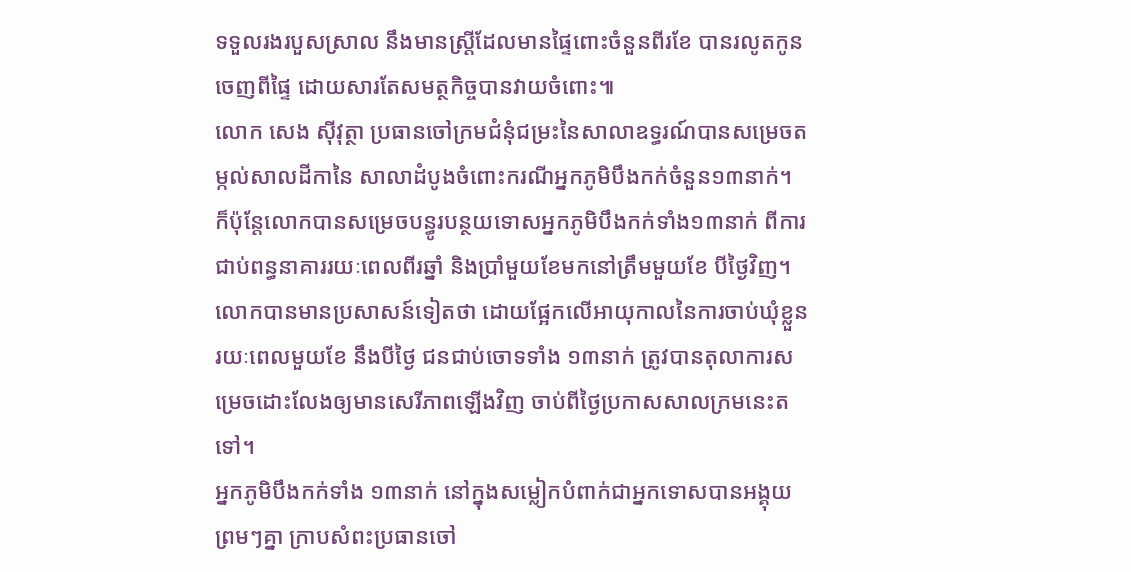ទទួលរងរបួសស្រាល នឹងមានស្ត្រីដែលមានផ្ទៃពោះចំនួនពីរខែ បានរលូតកូនចេញពីផ្ទៃ ដោយសារតែសមត្ថកិច្ចបានវាយចំពោះ៕
លោក សេង ស៊ីវុត្ថា ប្រធានចៅក្រមជំនុំជម្រះនៃសាលាឧទ្ធរណ៍បានសម្រេចតម្កល់សាលដីកានៃ សាលាដំបូងចំពោះករណីអ្នកភូមិបឹងកក់ចំនួន១៣នាក់។ ក៏ប៉ុន្តែលោកបានសម្រេចបន្ធូរបន្ថយទោសអ្នកភូមិបឹងកក់ទាំង១៣នាក់ ពីការជាប់ពន្ធនាគាររយៈពេលពីរឆ្នាំ និងប្រាំមួយខែមកនៅត្រឹមមួយខែ បីថ្ងៃវិញ។ លោកបានមានប្រសាសន៍ទៀតថា ដោយផ្អែកលើអាយុកាលនៃការចាប់ឃុំខ្លួន រយៈពេលមួយខែ នឹងបីថ្ងៃ ជនជាប់ចោទទាំង ១៣នាក់ ត្រូវបានតុលាការសម្រេចដោះលែងឲ្យមានសេរីភាពឡើងវិញ ចាប់ពីថ្ងៃប្រកាសសាលក្រមនេះតទៅ។
អ្នកភូមិបឹងកក់ទាំង ១៣នាក់ នៅក្នុងសម្លៀកបំពាក់ជាអ្នកទោសបានអង្គុយព្រមៗគ្នា ក្រាបសំពះប្រធានចៅ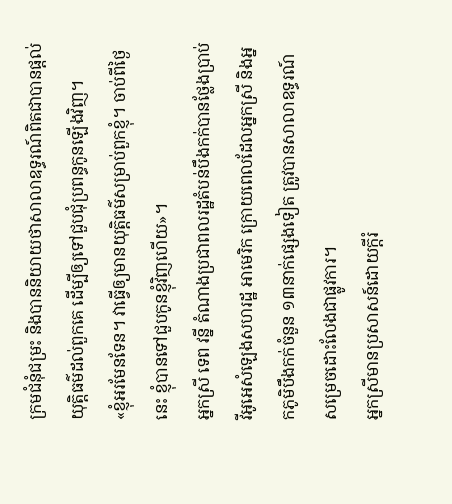ក្រមជំនុំជម្រះ និងបាននិយាយថាសាលាឧទ្ធរណ៍ពិតជាបានផ្តល់យុត្តិធម៌ដល់ពួកគេ ដើម្បីឲ្យទៅជួបជុំប្រពន្ធកូនឡើងវិញ។
«ខ្ញុំអរមែនទែន។ វាធ្វើឲ្យមានយុត្តិធម៌សម្រាប់ពួកខ្ញុំ។ ចាប់ពីថ្ងៃនេះ ខ្ញុំបានទៅជួបកូនខ្ញុំវិញហើយ»។
អ្នកស្រី ទេព វន្នី តំណាងប្រជាពលរដ្ឋតំបន់បឹងកក់បានថ្លែងប្រាប់វីអូអេសំឡេងសហរដ្ឋ អាមេរិក ក្រោយពេលដែលអ្នកស្រី និងអ្នកភូមិបឹងកក់ចំនួន ១៣នាក់ផ្សេងទៀត ត្រូវបានសាលាឧទ្ធរណ៍សម្រេចដោះលែងជាផ្លូវការ។
អ្នកស្រីមានប្រសាសន៍ដោយក្តីរំ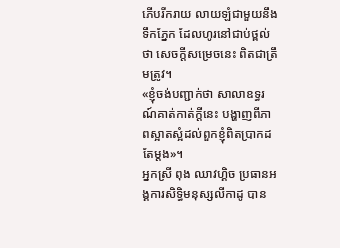ភើបរីករាយ លាយឡំជាមួយនឹងទឹកភ្នែក ដែលហូរនៅជាប់ថ្ពល់ថា សេចក្តីសម្រេចនេះ ពិតជាត្រឹមត្រូវ។
«ខ្ញុំចង់បញ្ជាក់ថា សាលាឧទ្ធរណ៍គាត់កាត់ក្តីនេះ បង្ហាញពីភាពស្អាតស្អំដល់ពួកខ្ញុំពិតប្រាកដតែម្តង»។
អ្នកស្រី ពុង ឈាវហ្គិច ប្រធានអង្គការសិទ្ធិមនុស្សលីកាដូ បាន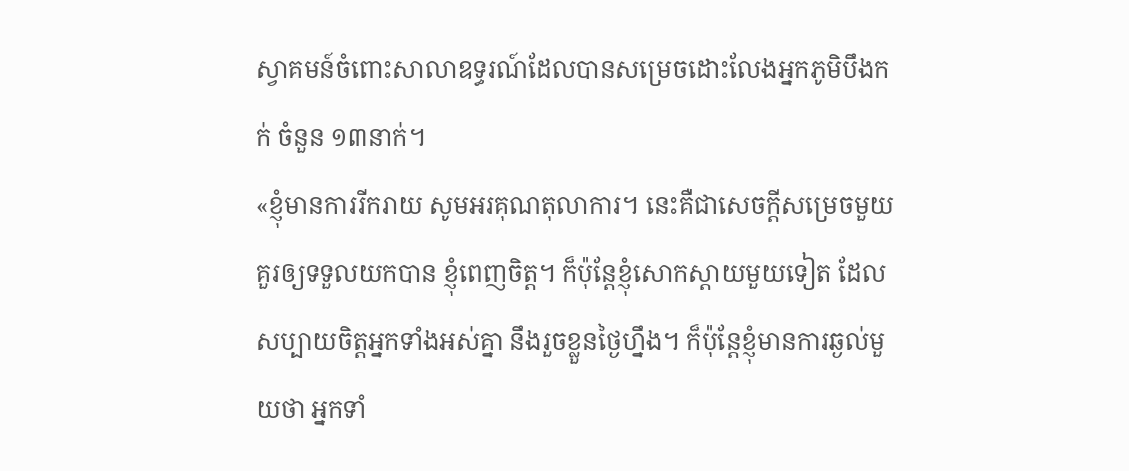ស្វាគមន៍ចំពោះសាលាឧទ្ធរណ៍ដែលបានសម្រេចដោះលែងអ្នកភូមិបឹងកក់ ចំនួន ១៣នាក់។
«ខ្ញុំមានការរីករាយ សូមអរគុណតុលាការ។ នេះគឺជាសេចក្តីសម្រេចមួយគួរឲ្យទទួលយកបាន ខ្ញុំពេញចិត្ត។ ក៏ប៉ុន្តែខ្ញុំសោកស្តាយមួយទៀត ដែលសប្បាយចិត្តអ្នកទាំងអស់គ្នា នឹងរួចខ្លួនថ្ងៃហ្នឹង។ ក៏ប៉ុន្តែខ្ញុំមានការឆ្ងល់មួយថា អ្នកទាំ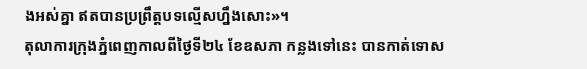ងអស់គ្នា ឥតបានប្រព្រឹត្តបទល្មើសហ្នឹងសោះ»។
តុលាការក្រុងភ្នំពេញកាលពីថ្ងៃទី២៤ ខែឧសភា កន្លងទៅនេះ បានកាត់ទោស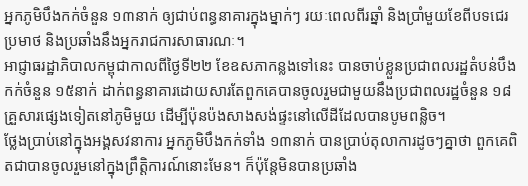អ្នកភូមិបឹងកក់ចំនួន ១៣នាក់ ឲ្យជាប់ពន្ធនាគារក្នុងម្នាក់ៗ រយៈពេលពីរឆ្នាំ និងប្រាំមួយខែពីបទជេរប្រមាថ និងប្រឆាំងនឹងអ្នករាជការសាធារណៈ។
អាជ្ញាធរដ្ឋាភិបាលកម្ពុជាកាលពីថ្ងៃទី២២ ខែឧសភាកន្លងទៅនេះ បានចាប់ខ្លួនប្រជាពលរដ្ឋតំបន់បឹងកក់ចំនួន ១៥នាក់ ដាក់ពន្ធនាគារដោយសារតែពួកគេបានចូលរួមជាមួយនឹងប្រជាពលរដ្ឋចំនួន ១៨គ្រួសារផ្សេងទៀតនៅភូមិមួយ ដើម្បីប៉ុនប៉ងសាងសង់ផ្ទះនៅលើដីដែលបានបូមពន្លិច។
ថ្លែងប្រាប់នៅក្នុងអង្គសវនាការ អ្នកភូមិបឹងកក់ទាំង ១៣នាក់ បានប្រាប់តុលាការដូចៗគ្នាថា ពួកគេពិតជាបានចូលរួមនៅក្នុងព្រឹត្តិការណ៍នោះមែន។ ក៏ប៉ុន្តែមិនបានប្រឆាំង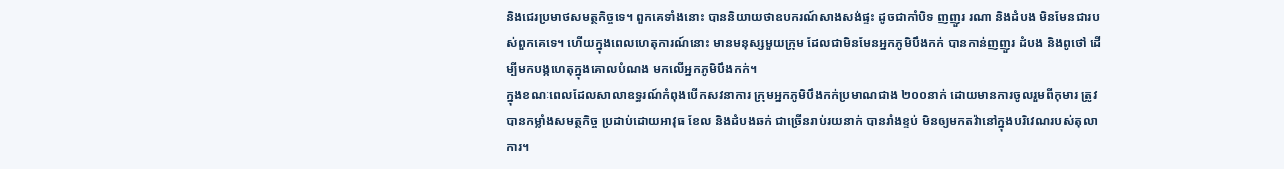និងជេរប្រមាថសមត្ថកិច្ចទេ។ ពួកគេទាំងនោះ បាននិយាយថាឧបករណ៍សាងសង់ផ្ទះ ដូចជាកាំបិទ ញញួរ រណា និងដំបង មិនមែនជារបស់ពួកគេទេ។ ហើយក្នុងពេលហេតុការណ៍នោះ មានមនុស្សមួយក្រុម ដែលជាមិនមែនអ្នកភូមិបឹងកក់ បានកាន់ញញួរ ដំបង និងពូថៅ ដើម្បីមកបង្កហេតុក្នុងគោលបំណង មកលើអ្នកភូមិបឹងកក់។
ក្នុងខណៈពេលដែលសាលាឧទ្ធរណ៍កំពុងបើកសវនាការ ក្រុមអ្នកភូមិបឹងកក់ប្រមាណជាង ២០០នាក់ ដោយមានការចូលរួមពីកុមារ ត្រូវបានកម្លាំងសមត្ថកិច្ច ប្រដាប់ដោយអាវុធ ខែល និងដំបងឆក់ ជាច្រើនរាប់រយនាក់ បានរាំងខ្ទប់ មិនឲ្យមកតវ៉ានៅក្នុងបរិវេណរបស់តុលាការ។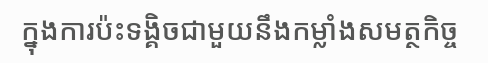ក្នុងការប៉ះទង្គិចជាមួយនឹងកម្លាំងសមត្ថកិច្ច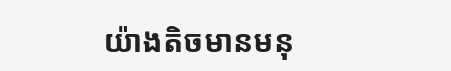យ៉ាងតិចមានមនុ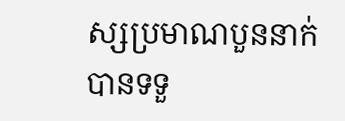ស្សប្រមាណបួននាក់ បានទទួ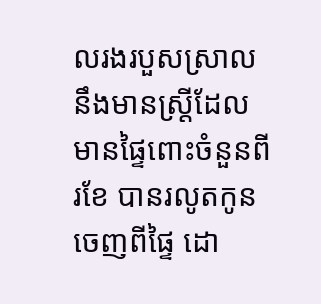លរងរបួសស្រាល នឹងមានស្ត្រីដែលមានផ្ទៃពោះចំនួនពីរខែ បានរលូតកូនចេញពីផ្ទៃ ដោ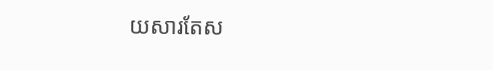យសារតែស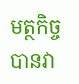មត្ថកិច្ចបានវា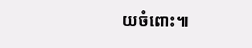យចំពោះ៕